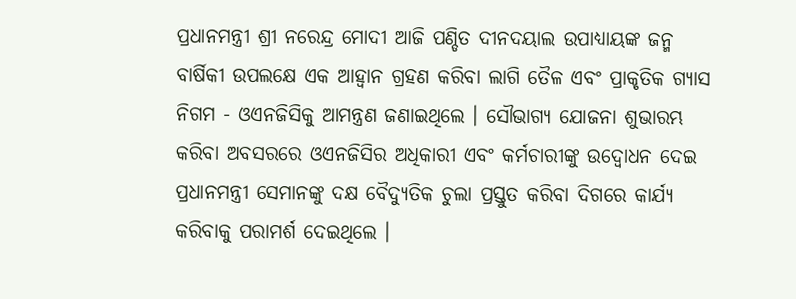ପ୍ରଧାନମନ୍ତ୍ରୀ ଶ୍ରୀ ନରେନ୍ଦ୍ର ମୋଦୀ ଆଜି ପଣ୍ଡିତ ଦୀନଦୟାଲ ଉପାଧ୍ୟାୟଙ୍କ ଜନ୍ମ ବାର୍ଷିକୀ ଉପଲକ୍ଷେ ଏକ ଆହ୍ୱାନ ଗ୍ରହଣ କରିବା ଲାଗି ତୈଳ ଏବଂ ପ୍ରାକୃତିକ ଗ୍ୟାସ ନିଗମ - ଓଏନଜିସିକୁ ଆମନ୍ତ୍ରଣ ଜଣାଇଥିଲେ । ସୌଭାଗ୍ୟ ଯୋଜନା ଶୁଭାରମ୍ଭ କରିବା ଅବସରରେ ଓଏନଜିସିର ଅଧିକାରୀ ଏବଂ କର୍ମଚାରୀଙ୍କୁ ଉଦ୍ବୋଧନ ଦେଇ ପ୍ରଧାନମନ୍ତ୍ରୀ ସେମାନଙ୍କୁ ଦକ୍ଷ ବୈଦ୍ୟୁତିକ ଚୁଲା ପ୍ରସ୍ତୁତ କରିବା ଦିଗରେ କାର୍ଯ୍ୟ କରିବାକୁ ପରାମର୍ଶ ଦେଇଥିଲେ ।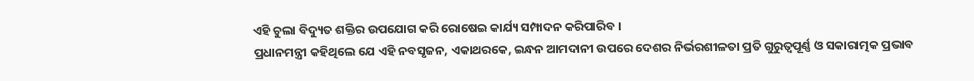ଏହି ଚୁଲା ବିଦ୍ୟୁତ ଶକ୍ତିର ଉପଯୋଗ କରି ରୋଷେଇ କାର୍ଯ୍ୟ ସମ୍ପାଦନ କରିପାରିବ ।
ପ୍ରଧାନମନ୍ତ୍ରୀ କହିଥିଲେ ଯେ ଏହି ନବସୃଜନ, ଏକାଥରକେ, ଇନ୍ଧନ ଆମଦାନୀ ଉପରେ ଦେଶର ନିର୍ଭରଶୀଳତା ପ୍ରତି ଗୁରୁତ୍ୱପୂର୍ଣ୍ଣ ଓ ସକାରାତ୍ମକ ପ୍ରଭାବ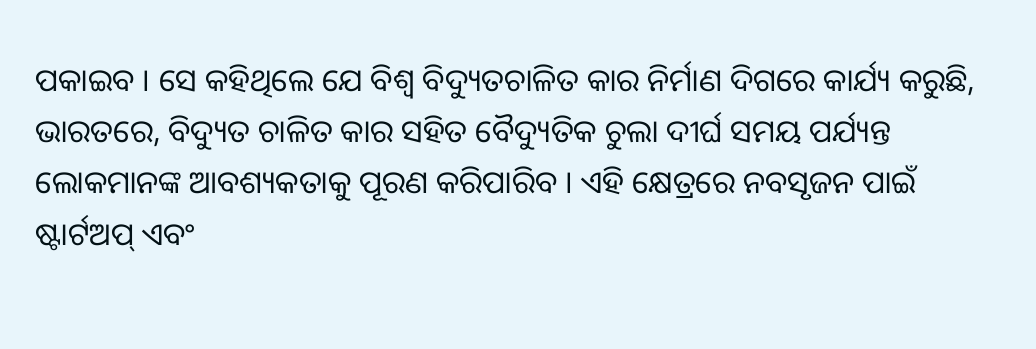ପକାଇବ । ସେ କହିଥିଲେ ଯେ ବିଶ୍ୱ ବିଦ୍ୟୁତଚାଳିତ କାର ନିର୍ମାଣ ଦିଗରେ କାର୍ଯ୍ୟ କରୁଛି, ଭାରତରେ, ବିଦ୍ୟୁତ ଚାଳିତ କାର ସହିତ ବୈଦ୍ୟୁତିକ ଚୁଲା ଦୀର୍ଘ ସମୟ ପର୍ଯ୍ୟନ୍ତ ଲୋକମାନଙ୍କ ଆବଶ୍ୟକତାକୁ ପୂରଣ କରିପାରିବ । ଏହି କ୍ଷେତ୍ରରେ ନବସୃଜନ ପାଇଁ ଷ୍ଟାର୍ଟଅପ୍ ଏବଂ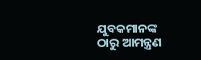ଯୁବକମାନଙ୍କ ଠାରୁ ଆମନ୍ତ୍ରଣ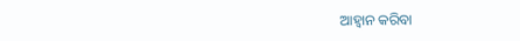ଆହ୍ୱାନ କରିବା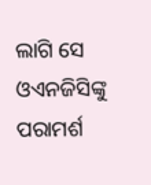ଲାଗି ସେ ଓଏନଜିସିଙ୍କୁ ପରାମର୍ଶ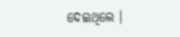ଦେଇଥିଲେ ।